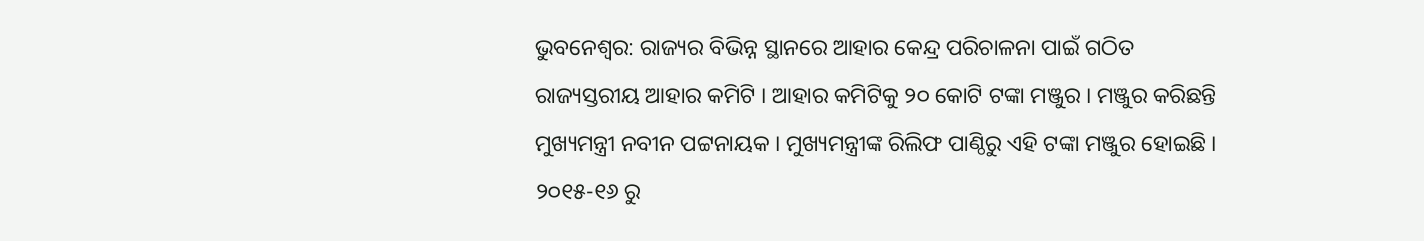ଭୁବନେଶ୍ବର: ରାଜ୍ୟର ବିଭିନ୍ନ ସ୍ଥାନରେ ଆହାର କେନ୍ଦ୍ର ପରିଚାଳନା ପାଇଁ ଗଠିତ ରାଜ୍ୟସ୍ତରୀୟ ଆହାର କମିଟି । ଆହାର କମିଟିକୁ ୨୦ କୋଟି ଟଙ୍କା ମଞ୍ଜୁର । ମଞ୍ଜୁର କରିଛନ୍ତି ମୁଖ୍ୟମନ୍ତ୍ରୀ ନବୀନ ପଟ୍ଟନାୟକ । ମୁଖ୍ୟମନ୍ତ୍ରୀଙ୍କ ରିଲିଫ ପାଣ୍ଠିରୁ ଏହି ଟଙ୍କା ମଞ୍ଜୁର ହୋଇଛି ।
୨୦୧୫-୧୬ ରୁ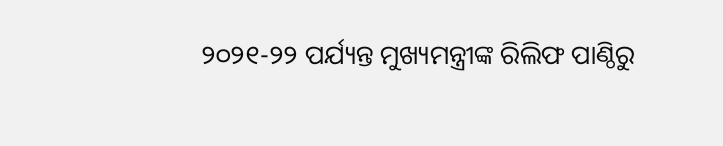୨୦୨୧-୨୨ ପର୍ଯ୍ୟନ୍ତ ମୁଖ୍ୟମନ୍ତ୍ରୀଙ୍କ ରିଲିଫ ପାଣ୍ଠିରୁ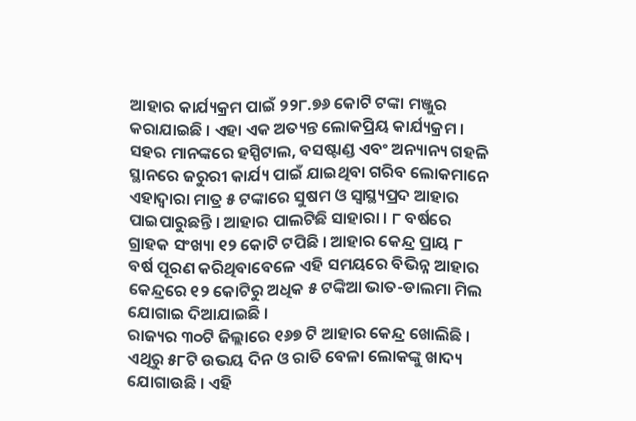ଆହାର କାର୍ଯ୍ୟକ୍ରମ ପାଇଁ ୨୨୮.୭୬ କୋଟି ଟଙ୍କା ମଞ୍ଜୁର କରାଯାଇଛି । ଏହା ଏକ ଅତ୍ୟନ୍ତ ଲୋକପ୍ରିୟ କାର୍ଯ୍ୟକ୍ରମ । ସହର ମାନଙ୍କରେ ହସ୍ପିଟାଲ, ବସଷ୍ଟାଣ୍ଡ ଏବଂ ଅନ୍ୟାନ୍ୟ ଗହଳି ସ୍ଥାନରେ ଜରୁରୀ କାର୍ଯ୍ୟ ପାଇଁ ଯାଇଥିବା ଗରିବ ଲୋକମାନେ ଏହାଦ୍ବାରା ମାତ୍ର ୫ ଟଙ୍କାରେ ସୁଷମ ଓ ସ୍ଵାସ୍ଥ୍ୟପ୍ରଦ ଆହାର ପାଇପାରୁଛନ୍ତି । ଆହାର ପାଲଟିଛି ସାହାରା । ୮ ବର୍ଷରେ ଗ୍ରାହକ ସଂଖ୍ୟା ୧୨ କୋଟି ଟପିଛି । ଆହାର କେନ୍ଦ୍ର ପ୍ରାୟ ୮ ବର୍ଷ ପୂରଣ କରିଥିବାବେଳେ ଏହି ସମୟରେ ବିଭିନ୍ନ ଆହାର କେନ୍ଦ୍ରରେ ୧୨ କୋଟିରୁ ଅଧିକ ୫ ଟଙ୍କିଆ ଭାତ-ଡାଲମା ମିଲ ଯୋଗାଇ ଦିଆଯାଇଛି ।
ରାଜ୍ୟର ୩୦ଟି ଜିଲ୍ଲାରେ ୧୬୭ ଟି ଆହାର କେନ୍ଦ୍ର ଖୋଲିଛି । ଏଥିରୁ ୫୮ଟି ଉଭୟ ଦିନ ଓ ରାତି ବେଳା ଲୋକଙ୍କୁ ଖାଦ୍ୟ ଯୋଗାଉଛି । ଏହି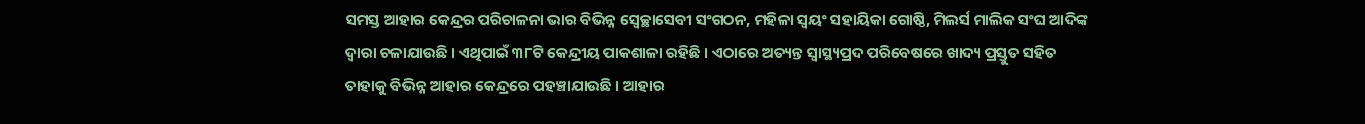ସମସ୍ତ ଆହାର କେନ୍ଦ୍ରର ପରିଚାଳନା ଭାର ବିଭିନ୍ନ ସ୍ବେଚ୍ଛାସେବୀ ସଂଗଠନ, ମହିଳା ସ୍ବୟଂ ସହାୟିକା ଗୋଷ୍ଠି, ମିଲର୍ସ ମାଲିକ ସଂଘ ଆଦିଙ୍କ ଦ୍ବାରା ଚଳାଯାଉଛି । ଏଥିପାଇଁ ୩୮ଟି କେନ୍ଦ୍ରୀୟ ପାକଶାଳା ରହିଛି । ଏଠାରେ ଅତ୍ୟନ୍ତ ସ୍ବାସ୍ଥ୍ୟପ୍ରଦ ପରିବେଷରେ ଖାଦ୍ୟ ପ୍ରସ୍ତୁତ ସହିତ ତାହାକୁ ବିଭିନ୍ନ ଆହାର କେନ୍ଦ୍ରରେ ପହଞ୍ଚାଯାଉଛି । ଆହାର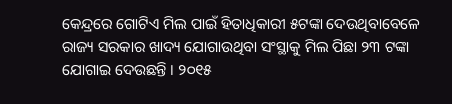କେନ୍ଦ୍ରରେ ଗୋଟିଏ ମିଲ ପାଇଁ ହିତାଧିକାରୀ ୫ଟଙ୍କା ଦେଉଥିବାବେଳେ ରାଜ୍ୟ ସରକାର ଖାଦ୍ୟ ଯୋଗାଉଥିବା ସଂସ୍ଥାକୁ ମିଲ ପିଛା ୨୩ ଟଙ୍କା ଯୋଗାଇ ଦେଉଛନ୍ତି । ୨୦୧୫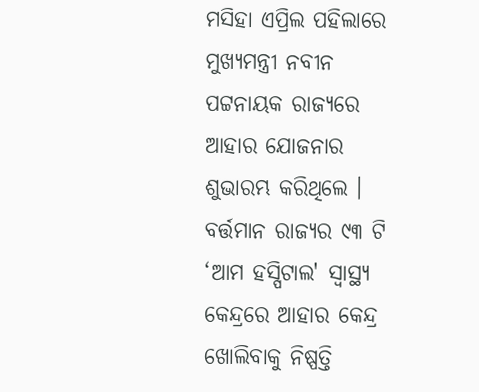ମସିହା ଏପ୍ରିଲ ପହିଲାରେ ମୁଖ୍ୟମନ୍ତ୍ରୀ ନବୀନ ପଟ୍ଟନାୟକ ରାଜ୍ୟରେ ଆହାର ଯୋଜନାର ଶୁଭାରମ୍ଭ କରିଥିଲେ ।
ବର୍ତ୍ତମାନ ରାଜ୍ୟର ୯୩ ଟି ‘ଆମ ହସ୍ପିଟାଲ' ସ୍ଵାସ୍ଥ୍ୟ କେନ୍ଦ୍ରରେ ଆହାର କେନ୍ଦ୍ର ଖୋଲିବାକୁ ନିଷ୍ପତ୍ତି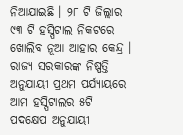ନିଆଯାଇଛି । ୨୮ ଟି ଜିଲ୍ଲାର ୯୩ ଟି ହସ୍ପିଟାଲ ନିକଟରେ ଖୋଲିବ ନୂଆ ଆହାର କେନ୍ଦ୍ର । ରାଜ୍ୟ ସରକାରଙ୍କ ନିଷ୍ପତ୍ତି ଅନୁଯାୟୀ ପ୍ରଥମ ପର୍ଯ୍ୟାୟରେ ଆମ ହସ୍ପିଟାଲର ୫ଟି ପଦକ୍ଷେପ ଅନୁଯାୟୀ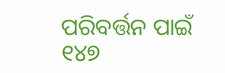ପରିବର୍ତ୍ତନ ପାଇଁ ୧୪୭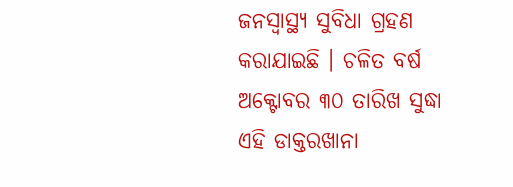ଜନସ୍ବାସ୍ଥ୍ୟ ସୁବିଧା ଗ୍ରହଣ କରାଯାଇଛି । ଚଳିତ ବର୍ଷ ଅକ୍ଟୋବର ୩୦ ତାରିଖ ସୁଦ୍ଧା ଏହି ଡାକ୍ତରଖାନା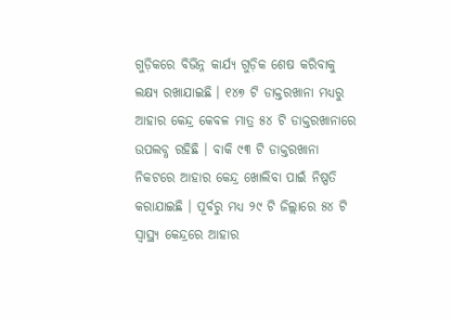ଗୁଡ଼ିକରେ ବିଭିନ୍ନ କାର୍ଯ୍ୟ ଗୁଡ଼ିକ ଶେଷ କରିବାକୁ ଲକ୍ଷ୍ୟ ରଖାଯାଇଛି । ୧୪୭ ଟି ଡାକ୍ତରଖାନା ମଧ୍ୟରୁ ଆହାର କେନ୍ଦ୍ର କେବଳ ମାତ୍ର ୫୪ ଟି ଡାକ୍ତରଖାନାରେ ଉପଲବ୍ଧ ରହିଛି । ବାକି ୯୩ ଟି ଡାକ୍ତରଖାନା ନିକଟରେ ଆହାର କେନ୍ଦ୍ର ଖୋଲିବା ପାଇଁ ନିଷ୍ପତି କରାଯାଇଛି । ପୂର୍ବରୁ ମଧ୍ୟ ୨୯ ଟି ଜିଲ୍ଲାରେ ୫୪ ଟି ସ୍ବାସ୍ଥ୍ୟ କେନ୍ଦ୍ରରେ ଆହାର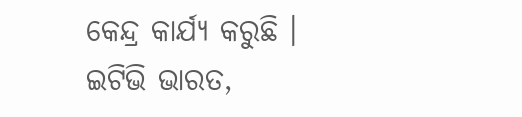କେନ୍ଦ୍ର କାର୍ଯ୍ୟ କରୁଛି ।
ଇଟିଭି ଭାରତ,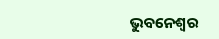ଭୁବନେଶ୍ବର